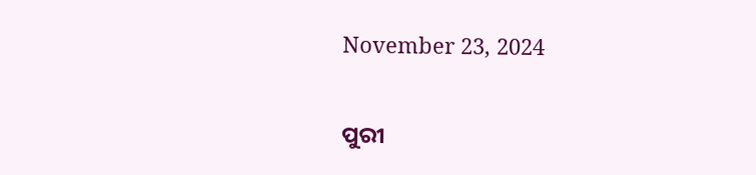November 23, 2024

ପୁରୀ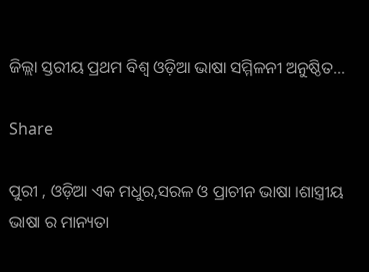ଜିଲ୍ଲା ସ୍ତରୀୟ ପ୍ରଥମ ବିଶ୍ୱ ଓଡ଼ିଆ ଭାଷା ସମ୍ମିଳନୀ ଅନୁଷ୍ଠିତ…

Share

ପୁରୀ , ଓଡ଼ିଆ ଏକ ମଧୁର,ସରଳ ଓ ପ୍ରାଚୀନ ଭାଷା ।ଶାସ୍ତ୍ରୀୟ ଭାଷା ର ମାନ୍ୟତା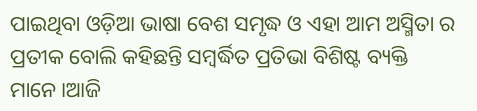ପାଇଥିବା ଓଡ଼ିଆ ଭାଷା ବେଶ ସମୃଦ୍ଧ ଓ ଏହା ଆମ ଅସ୍ମିତା ର ପ୍ରତୀକ ବୋଲି କହିଛନ୍ତି ସମ୍ବର୍ଦ୍ଧିତ ପ୍ରତିଭା ବିଶିଷ୍ଟ ବ୍ୟକ୍ତି ମାନେ।ଆଜି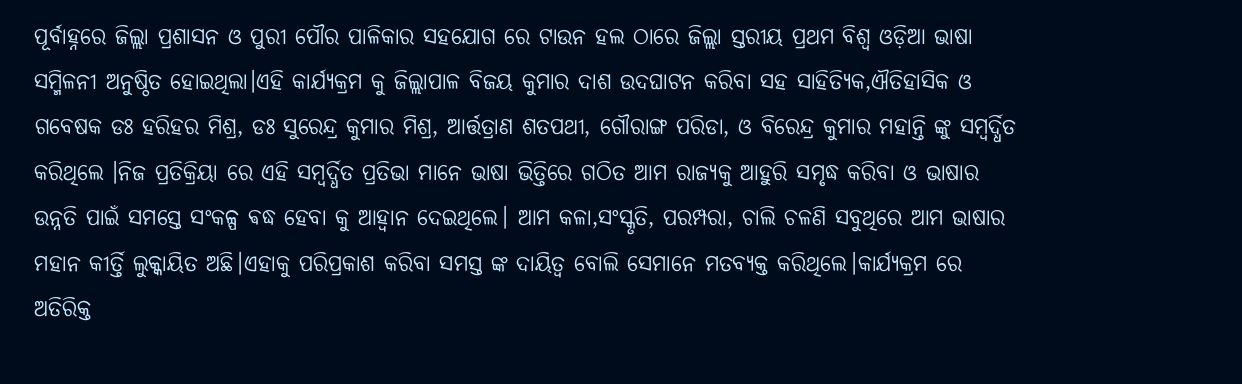ପୂର୍ବାହ୍ନରେ ଜିଲ୍ଲା ପ୍ରଶାସନ ଓ ପୁରୀ ପୌର ପାଳିକାର ସହଯୋଗ ରେ ଟାଉନ ହଲ ଠାରେ ଜିଲ୍ଲା ସ୍ତରୀୟ ପ୍ରଥମ ବିଶ୍ୱ ଓଡ଼ିଆ ଭାଷା ସମ୍ମିଳନୀ ଅନୁଷ୍ଠିତ ହୋଇଥିଲା।ଏହି କାର୍ଯ୍ୟକ୍ରମ କୁ ଜିଲ୍ଲାପାଳ ବିଜୟ କୁମାର ଦାଶ ଉଦଘାଟନ କରିବା ସହ ସାହିତ୍ୟିକ,ଐତିହାସିକ ଓ ଗବେଷକ ଡଃ ହରିହର ମିଶ୍ର, ଡଃ ସୁରେନ୍ଦ୍ର କୁମାର ମିଶ୍ର, ଆର୍ତ୍ତତ୍ରାଣ ଶତପଥୀ, ଗୌରାଙ୍ଗ ପରିଡା, ଓ ବିରେନ୍ଦ୍ର କୁମାର ମହାନ୍ତି ଙ୍କୁ ସମ୍ବର୍ଦ୍ଧିତ କରିଥିଲେ ।ନିଜ ପ୍ରତିକ୍ରିୟା ରେ ଏହି ସମ୍ବର୍ଦ୍ଧିତ ପ୍ରତିଭା ମାନେ ଭାଷା ଭିତ୍ତିରେ ଗଠିତ ଆମ ରାଜ୍ୟକୁ ଆହୁରି ସମୃଦ୍ଧ କରିବା ଓ ଭାଷାର ଉନ୍ନତି ପାଇଁ ସମସ୍ତେ ସଂକଳ୍ପ ଵଦ୍ଧ ହେବା କୁ ଆହ୍ୱାନ ଦେଇଥିଲେ। ଆମ କଳା,ସଂସ୍କୃତି, ପରମ୍ପରା, ଚାଲି ଚଳଣି ସବୁଥିରେ ଆମ ଭାଷାର ମହାନ କୀର୍ତ୍ତି ଲୁକ୍କାୟିତ ଅଛି।ଏହାକୁ ପରିପ୍ରକାଶ କରିବା ସମସ୍ତ ଙ୍କ ଦାୟିତ୍ୱ ବୋଲି ସେମାନେ ମତବ୍ୟକ୍ତ କରିଥିଲେ।କାର୍ଯ୍ୟକ୍ରମ ରେ ଅତିରିକ୍ତ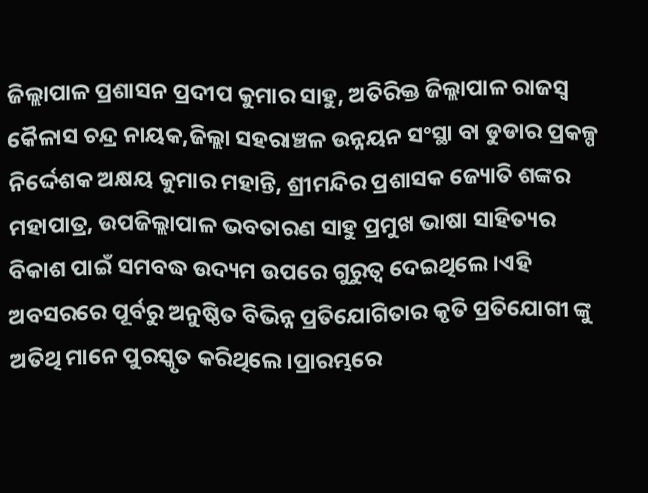ଜିଲ୍ଲାପାଳ ପ୍ରଶାସନ ପ୍ରଦୀପ କୁମାର ସାହୁ, ଅତିରିକ୍ତ ଜିଲ୍ଲାପାଳ ରାଜସ୍ବ କୈଳାସ ଚନ୍ଦ୍ର ନାୟକ,ଜିଲ୍ଲା ସହରାଞ୍ଚଳ ଉନ୍ନୟନ ସଂସ୍ଥା ବା ଡୁଡାର ପ୍ରକଳ୍ପ ନିର୍ଦ୍ଦେଶକ ଅକ୍ଷୟ କୁମାର ମହାନ୍ତି, ଶ୍ରୀମନ୍ଦିର ପ୍ରଶାସକ ଜ୍ୟୋତି ଶଙ୍କର ମହାପାତ୍ର, ଉପଜିଲ୍ଲାପାଳ ଭବତାରଣ ସାହୁ ପ୍ରମୁଖ ଭାଷା ସାହିତ୍ୟର ବିକାଶ ପାଇଁ ସମବଦ୍ଧ ଉଦ୍ୟମ ଉପରେ ଗୁରୁତ୍ୱ ଦେଇଥିଲେ।ଏହି ଅବସରରେ ପୂର୍ବରୁ ଅନୁଷ୍ଠିତ ବିଭିନ୍ନ ପ୍ରତିଯୋଗିତାର କୃତି ପ୍ରତିଯୋଗୀ ଙ୍କୁ ଅତିଥି ମାନେ ପୁରସ୍କୃତ କରିଥିଲେ।ପ୍ରାରମ୍ଭରେ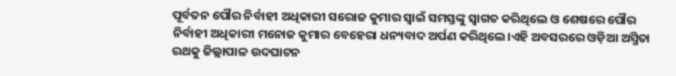ପୂର୍ବତନ ପୌର ନିର୍ବାହୀ ଅଧିକାରୀ ସରୋଜ କୁମାର ସ୍ୱାଇଁ ସମସ୍ତଙ୍କୁ ସ୍ୱାଗତ କରିଥିଲେ ଓ ଶେଷରେ ପୌର ନିର୍ବାହୀ ଅଧିକାରୀ ମନୋଜ କୁମାର ବେହେରା ଧନ୍ୟବାଦ ଅର୍ପଣ କରିଥିଲେ।ଏହି ଅବସରରେ ଓଡ଼ିଆ ଅସ୍ମିତା ରଥକୁ ଜିଲ୍ଲାପାଳ ଉଦଘାଟନ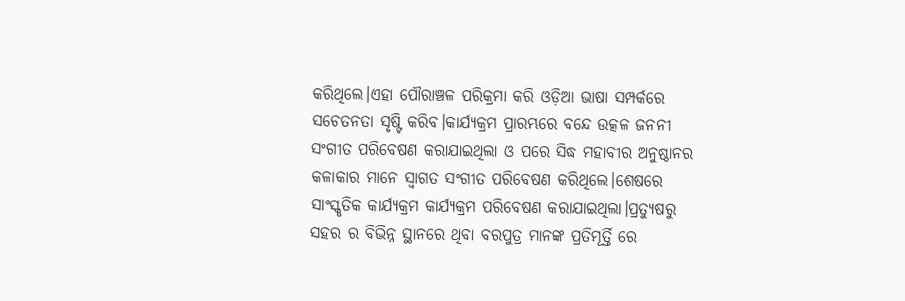କରିଥିଲେ।ଏହା ପୌରାଞ୍ଚଳ ପରିକ୍ରମା କରି ଓଡ଼ିଆ ଭାଷା ସମ୍ପର୍କରେ ସଚେତନତା ସୃଷ୍ଟି କରିବ।କାର୍ଯ୍ୟକ୍ରମ ପ୍ରାରମ୍ଭରେ ବନ୍ଦେ ଉତ୍କଳ ଜନନୀ ସଂଗୀତ ପରିବେଷଣ କରାଯାଇଥିଲା ଓ ପରେ ସିଦ୍ଧ ମହାବୀର ଅନୁଷ୍ଠାନର କଳାକାର ମାନେ ସ୍ୱାଗତ ସଂଗୀତ ପରିବେଷଣ କରିଥିଲେ।ଶେଷରେ ସାଂସ୍କୃତିକ କାର୍ଯ୍ୟକ୍ରମ କାର୍ଯ୍ୟକ୍ରମ ପରିବେଷଣ କରାଯାଇଥିଲା।ପ୍ରତ୍ୟୁଷରୁ ସହର ର ବିଭିନ୍ନ ସ୍ଥାନରେ ଥିବା ବରପୁତ୍ର ମାନଙ୍କ ପ୍ରତିମୂର୍ତ୍ତି ରେ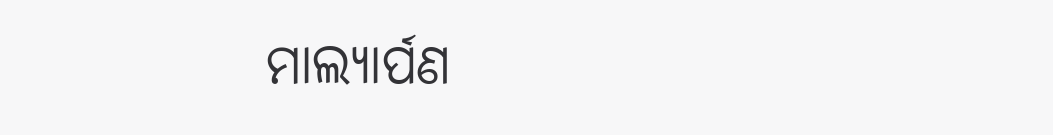ମାଲ୍ୟାର୍ପଣ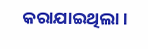କରାଯାଇଥିଲା।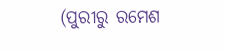(ପୁରୀରୁ ରମେଶ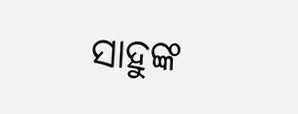ସାହୁଙ୍କ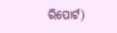ରିପୋର୍ଟ)